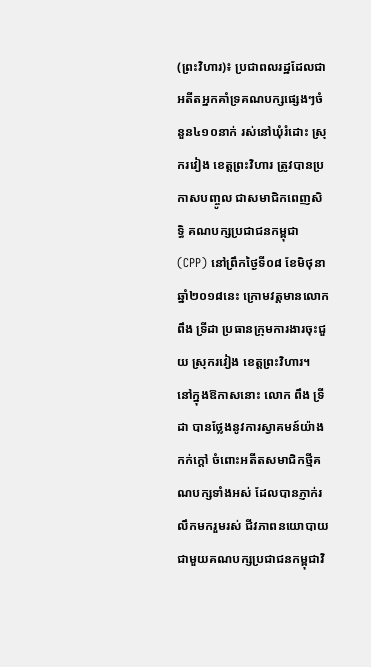(ព្រះវិហារ)៖ ប្រជាពលរដ្ឋដែលជាអតីតអ្នកគាំទ្រគណបក្សផ្សេងៗចំនួន៤១០នាក់ រស់នៅឃុំរំដោះ ស្រុករវៀង ខេត្តព្រះវិហារ ត្រូវបានប្រកាសបញ្ចូល ជាសមាជិកពេញសិទ្ធិ គណបក្សប្រជាជនកម្ពុជា (CPP) នៅព្រឹកថ្ងៃទី០៨ ខែមិថុនា ឆ្នាំ២០១៨នេះ ក្រោមវត្តមានលោក ពឹង ទ្រីដា ប្រធានក្រុមការងារចុះជួយ ស្រុករវៀង ខេត្តព្រះវិហារ។
នៅក្នុងឱកាសនោះ លោក ពឹង ទ្រីដា បានថ្លែងនូវការស្វាគមន៍យ៉ាងកក់ក្តៅ ចំពោះអតីតសមាជិកថ្មីគណបក្សទាំងអស់ ដែលបានភ្ញាក់រលឹកមករួមរស់ ជីវភាពនយោបាយ ជាមួយគណបក្សប្រជាជនកម្ពុជាវិ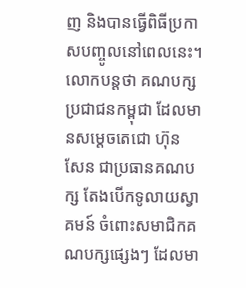ញ និងបានធ្វើពិធីប្រកាសបញ្ចូលនៅពេលនេះ។
លោកបន្តថា គណបក្សប្រជាជនកម្ពុជា ដែលមានសម្តេចតេជោ ហ៊ុន សែន ជាប្រធានគណបក្ស តែងបើកទូលាយស្វាគមន៍ ចំពោះសមាជិកគណបក្សផ្សេងៗ ដែលមា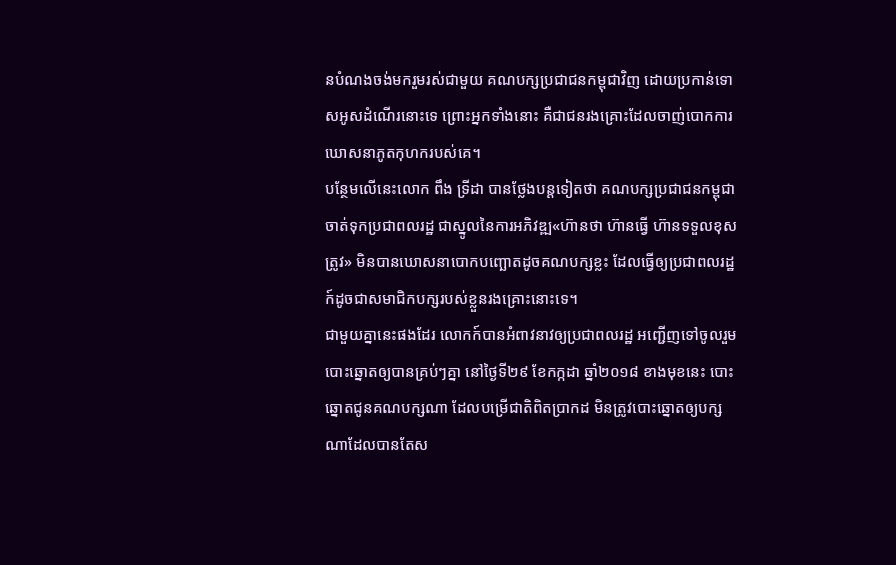នបំណងចង់មករួមរស់ជាមួយ គណបក្សប្រជាជនកម្ពុជាវិញ ដោយប្រកាន់ទោសអូសដំណើរនោះទេ ព្រោះអ្នកទាំងនោះ គឺជាជនរងគ្រោះដែលចាញ់បោកការ ឃោសនាភូតកុហករបស់គេ។
បន្ថែមលើនេះលោក ពឹង ទ្រីដា បានថ្លែងបន្តទៀតថា គណបក្សប្រជាជនកម្ពុជា ចាត់ទុកប្រជាពលរដ្ឋ ជាស្នូលនៃការអភិវឌ្ឍ«ហ៊ានថា ហ៊ានធ្វើ ហ៊ានទទួលខុសត្រូវ» មិនបានឃោសនាបោកបញ្ឆោតដូចគណបក្សខ្លះ ដែលធ្វើឲ្យប្រជាពលរដ្ឋ ក៍ដូចជាសមាជិកបក្សរបស់ខ្លួនរងគ្រោះនោះទេ។
ជាមួយគ្នានេះផងដែរ លោកក៍បានអំពាវនាវឲ្យប្រជាពលរដ្ឋ អញ្ជើញទៅចូលរួមបោះឆ្នោតឲ្យបានគ្រប់ៗគ្នា នៅថ្ងៃទី២៩ ខែកក្កដា ឆ្នាំ២០១៨ ខាងមុខនេះ បោះឆ្នោតជូនគណបក្សណា ដែលបម្រើជាតិពិតប្រាកដ មិនត្រូវបោះឆ្នោតឲ្យបក្សណាដែលបានតែស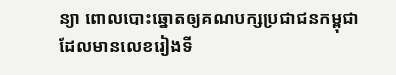ន្យា ពោលបោះឆ្នោតឲ្យគណបក្សប្រជាជនកម្ពុជា ដែលមានលេខរៀងទី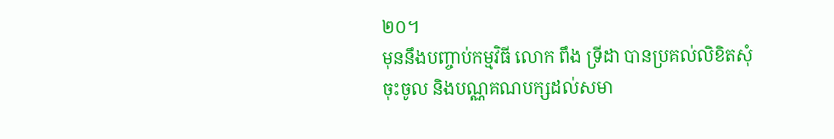២០។
មុននឹងបញ្ចាប់កម្មវិធី លោក ពឹង ទ្រីដា បានប្រគល់លិខិតសុំចុះចូល និងបណ្ណគណបក្សដល់សមា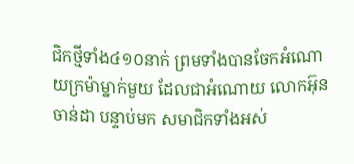ជិកថ្មីទាំង៤១០នាក់ ព្រមទាំងបានចែកអំណោយក្រម៉ាម្នាក់មួយ ដែលជាអំណោយ លោកអ៊ុន ចាន់ដា បន្ទាប់មក សមាជិកទាំងអស់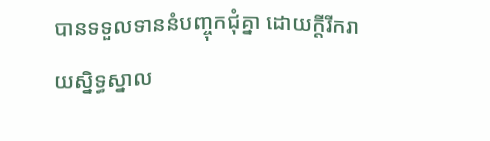បានទទួលទាននំបញ្ចុកជុំគ្នា ដោយក្តីរីករាយស្និទ្ធស្នាល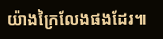យ៉ាងក្រៃលែងផងដែរ៕